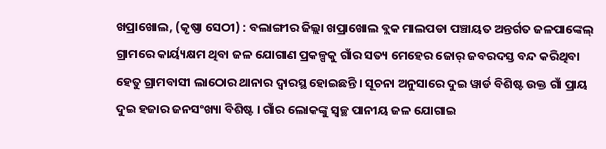ଖପ୍ରାଖୋଲ, (କୃଷ୍ଣା ସେଠୀ) : ବଲାଙ୍ଗୀର ଜିଲ୍ଲା ଖପ୍ରାଖୋଲ ବ୍ଲକ ମାଲପଡା ପଞ୍ଚାୟତ ଅନ୍ତର୍ଗତ ଜଳପାଙ୍କେଲ୍ ଗ୍ରାମରେ କାର୍ୟ୍ୟକ୍ଷମ ଥିବା ଜଳ ଯୋଗାଣ ପ୍ରକଳ୍ପକୁ ଗାଁର ସତ୍ୟ ମେହେର ଜୋର୍ ଜବରଦସ୍ତ ବନ୍ଦ କରିଥିବା ହେତୁ ଗ୍ରାମବାସୀ ଲାଠୋର ଥାନାର ଦ୍ବାରସ୍ଥ ହୋଇଛନ୍ତି । ସୂଚନା ଅନୁସାରେ ଦୁଇ ୱାର୍ଡ ବିଶିଷ୍ଟ ଉକ୍ତ ଗାଁ ପ୍ରାୟ ଦୁଇ ହଜାର ଜନସଂଖ୍ୟା ବିଶିଷ୍ଟ । ଗାଁର ଲୋକଙ୍କୁ ସ୍ବଚ୍ଛ ପାନୀୟ ଜଳ ଯୋଗାଇ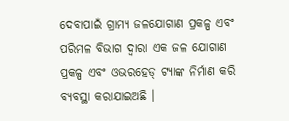ଦେବାପାଇଁ ଗ୍ରାମ୍ୟ ଜଳଯୋଗାଣ ପ୍ରକଳ୍ପ ଏବଂ ପରିମଳ ବିଭାଗ ଦ୍ଵାରା ଏକ ଜଳ ଯୋଗାଣ ପ୍ରକଳ୍ପ ଏବଂ ଓଭରହେଡ୍ ଟ୍ୟାଙ୍କ ନିର୍ମାଣ କରି ବ୍ୟବସ୍ଥା କରାଯାଇଅଛି ।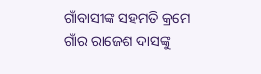ଗାଁବାସୀଙ୍କ ସହମତି କ୍ରମେ ଗାଁର ରାଜେଶ ଦାସଙ୍କୁ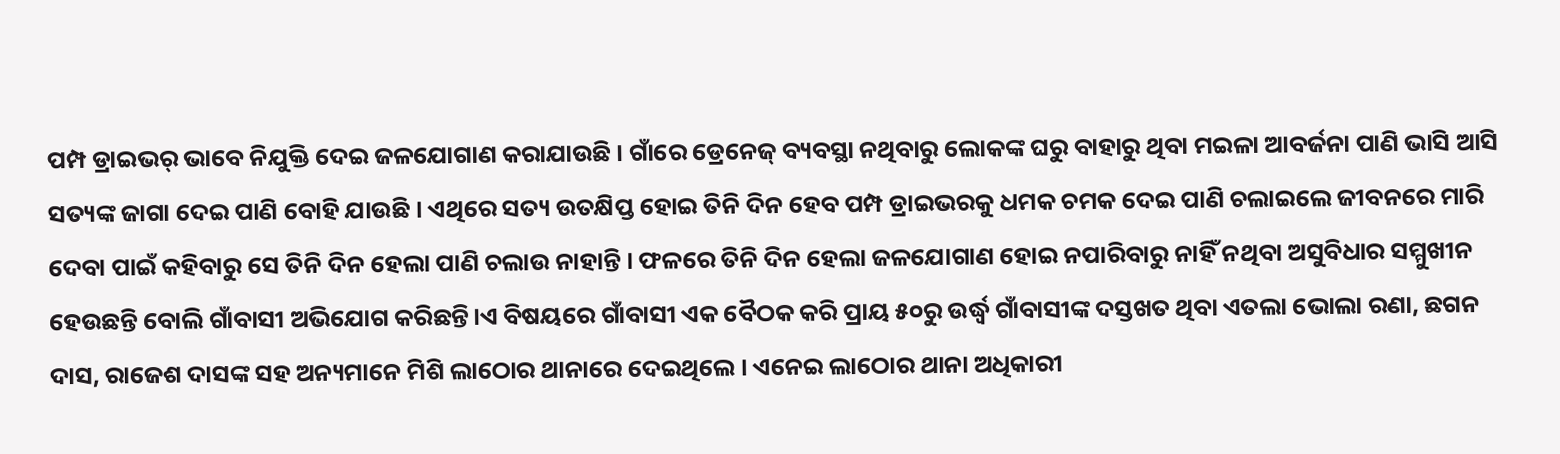ପମ୍ପ ଡ୍ରାଇଭର୍ ଭାବେ ନିଯୁକ୍ତି ଦେଇ ଜଳଯୋଗାଣ କରାଯାଉଛି । ଗାଁରେ ଡ୍ରେନେଜ୍ ବ୍ୟବସ୍ଥା ନଥିବାରୁ ଲୋକଙ୍କ ଘରୁ ବାହାରୁ ଥିବା ମଇଳା ଆବର୍ଜନା ପାଣି ଭାସି ଆସି ସତ୍ୟଙ୍କ ଜାଗା ଦେଇ ପାଣି ବୋହି ଯାଉଛି । ଏଥିରେ ସତ୍ୟ ଉତକ୍ଷିପ୍ତ ହୋଇ ତିନି ଦିନ ହେବ ପମ୍ପ ଡ୍ରାଇଭରକୁ ଧମକ ଚମକ ଦେଇ ପାଣି ଚଲାଇଲେ ଜୀବନରେ ମାରି ଦେବା ପାଇଁ କହିବାରୁ ସେ ତିନି ଦିନ ହେଲା ପାଣି ଚଲାଉ ନାହାନ୍ତି । ଫଳରେ ତିନି ଦିନ ହେଲା ଜଳଯୋଗାଣ ହୋଇ ନପାରିବାରୁ ନାହିଁ ନଥିବା ଅସୁବିଧାର ସମ୍ମୁଖୀନ ହେଉଛନ୍ତି ବୋଲି ଗାଁବାସୀ ଅଭିଯୋଗ କରିଛନ୍ତି।ଏ ବିଷୟରେ ଗାଁବାସୀ ଏକ ବୈଠକ କରି ପ୍ରାୟ ୫୦ରୁ ଉର୍ଦ୍ଧ୍ବ ଗାଁବାସୀଙ୍କ ଦସ୍ତଖତ ଥିବା ଏତଲା ଭୋଲା ରଣା, ଛଗନ ଦାସ, ରାଜେଶ ଦାସଙ୍କ ସହ ଅନ୍ୟମାନେ ମିଶି ଲାଠୋର ଥାନାରେ ଦେଇଥିଲେ । ଏନେଇ ଲାଠୋର ଥାନା ଅଧିକାରୀ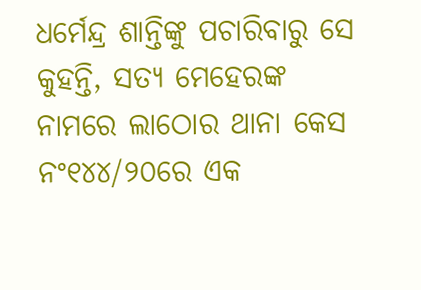ଧର୍ମେନ୍ଦ୍ର ଶାନ୍ତିଙ୍କୁ ପଚାରିବାରୁ ସେ କୁହନ୍ତି, ସତ୍ୟ ମେହେରଙ୍କ ନାମରେ ଲାଠୋର ଥାନା କେସ ନଂ୧୪୪/୨୦ରେ ଏକ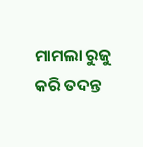ମାମଲା ରୁଜୁ କରି ତଦନ୍ତ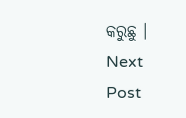କରୁଛୁ ।
Next Post